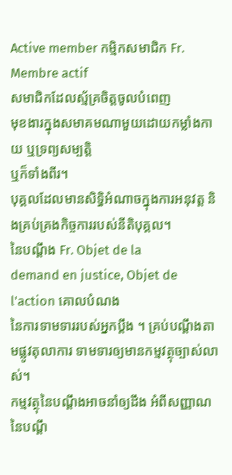Active member កម្មិកសមាជិក Fr. Membre actif
សមាជិកដែលស្ម័គ្រចិត្តចូលបំពេញ
មុខងារក្នុងសមាគមណាមួយដោយកម្លាំងកាយ ឬទ្រព្យសម្បត្តិ
ឬក៏ទាំងពីរ។
បុគ្គលដែលមានសិទ្ធិអំណាចក្នុងការអនុវត្ត និងគ្រប់គ្រងកិច្ចការរបស់នីតិបុគ្គល។
នៃបណ្ដឹង Fr. Objet de la
demand en justice, Objet de l'action គោលបំណង
នៃការទាមទាររបស់អ្នកប្ដឹង ។ គ្រប់បណ្ដឹងតាមផ្លូវតុលាការ ទាមទារឲ្យមានកម្មវត្ថុច្បាស់លាស់។
កម្មវត្ថុនៃបណ្ដឹងអាចនាំឲ្យដឹង អំពីសញ្ញាណនៃបណ្ដឹ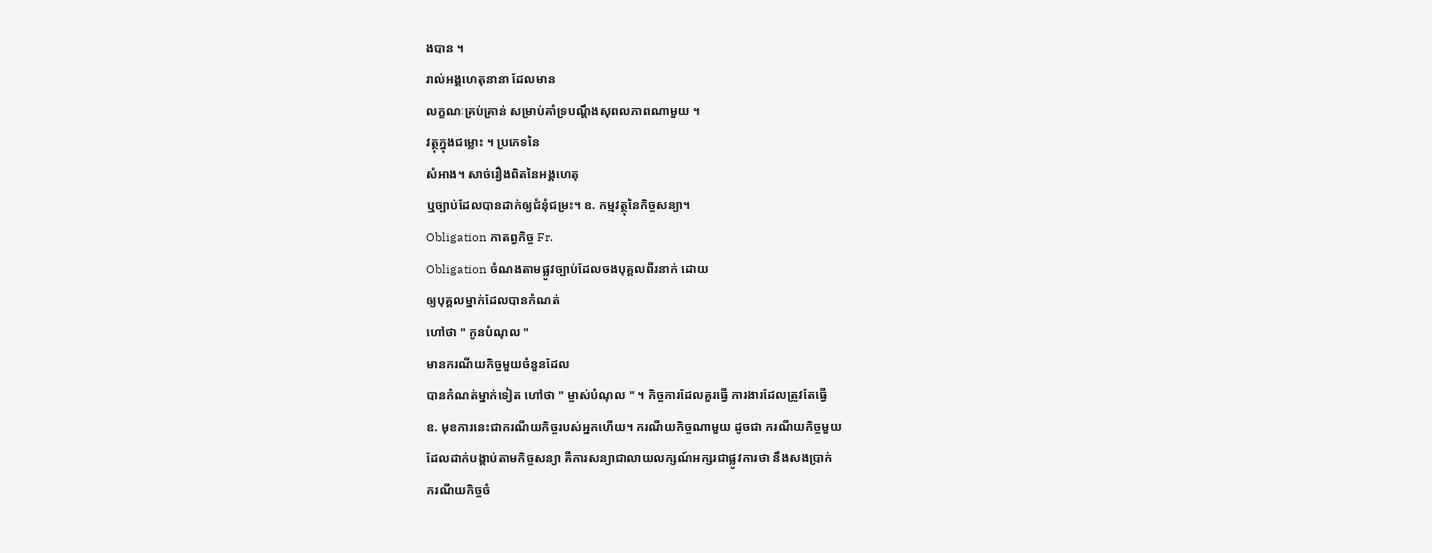ងបាន ។
រាល់អង្គហេតុនានា ដែលមាន
លក្ខណៈគ្រប់គ្រាន់ សម្រាប់គាំទ្របណ្ដឹងសុពលភាពណាមួយ ។
វត្ថុក្នុងជម្លោះ ។ ប្រភេទនៃ
សំអាង។ សាច់រឿងពិតនៃអង្គហេតុ
ឬច្បាប់ដែលបានដាក់ឲ្យជំនុំជម្រះ។ ឧ. កម្មវត្ថុនៃកិច្ចសន្យា។
Obligation កាតព្វកិច្ច Fr.
Obligation ចំណងតាមផ្លូវច្បាប់ដែលចងបុគ្គលពីរនាក់ ដោយ
ឲ្យបុគ្គលម្នាក់ដែលបានកំណត់
ហៅថា " កូនបំណុល "
មានករណីយកិច្ចមួយចំនួនដែល
បានកំណត់ម្នាក់ទៀត ហៅថា " ម្ចាស់បំណុល " ។ កិច្ចការដែលគួរធ្វើ ការងារដែលត្រូវតែធ្វើ
ឧ. មុខការនេះជាករណីយកិច្ចរបស់អ្នកហើយ។ ករណីយកិច្ចណាមួយ ដូចជា ករណីយកិច្ចមួយ
ដែលដាក់បង្គាប់តាមកិច្ចសន្យា គឺការសន្យាជាលាយលក្សណ៍អក្សរជាផ្លូវការថា នឹងសងប្រាក់
ករណីយកិច្ចចំ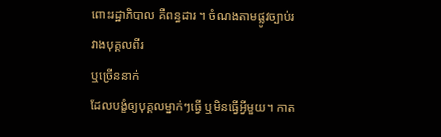ពោះរដ្ឋាភិបាល គឺពន្ធដារ ។ ចំណងតាមផ្លូវច្បាប់រវាងបុគ្គលពីរ
ឬច្រើននាក់
ដែលបង្ខំឲ្យបុគ្គលម្នាក់ៗធ្វើ ឬមិនធ្វើអ្វីមួយ។ កាត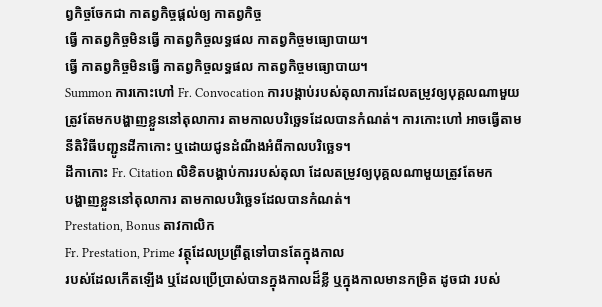ព្វកិច្ចចែកជា កាតព្វកិច្ចផ្ដល់ឲ្យ កាតព្វកិច្ច
ធ្វើ កាតព្វកិច្ចមិនធ្វើ កាតព្វកិច្ចលទ្ធផល កាតព្វកិច្ចមធ្យោបាយ។
ធ្វើ កាតព្វកិច្ចមិនធ្វើ កាតព្វកិច្ចលទ្ធផល កាតព្វកិច្ចមធ្យោបាយ។
Summon ការកោះហៅ Fr. Convocation ការបង្គាប់របស់តុលាការដែលតម្រូវឲ្យបុគ្គលណាមួយ
ត្រូវតែមកបង្ហាញខ្លួននៅតុលាការ តាមកាលបរិច្ឆេទដែលបានកំណត់។ ការកោះហៅ អាចធ្វើតាម
នីតិវិធីបញ្ជូនដីកាកោះ ឬដោយជូនដំណឹងអំពីកាលបរិច្ឆេទ។
ដីកាកោះ Fr. Citation លិខិតបង្គាប់ការរបស់តុលា ដែលតម្រូវឲ្យបុគ្គលណាមួយត្រូវតែមក
បង្ហាញខ្លួននៅតុលាការ តាមកាលបរិច្ឆេទដែលបានកំណត់។
Prestation, Bonus តាវកាលិក
Fr. Prestation, Prime វត្ថុដែលប្រព្រឹត្តទៅបានតែក្នុងកាល
របស់ដែលកើតឡើង ឬដែលប្រើប្រាស់បានក្នុងកាលដ៏ខ្លី ឬក្នុងកាលមានកម្រិត ដូចជា របស់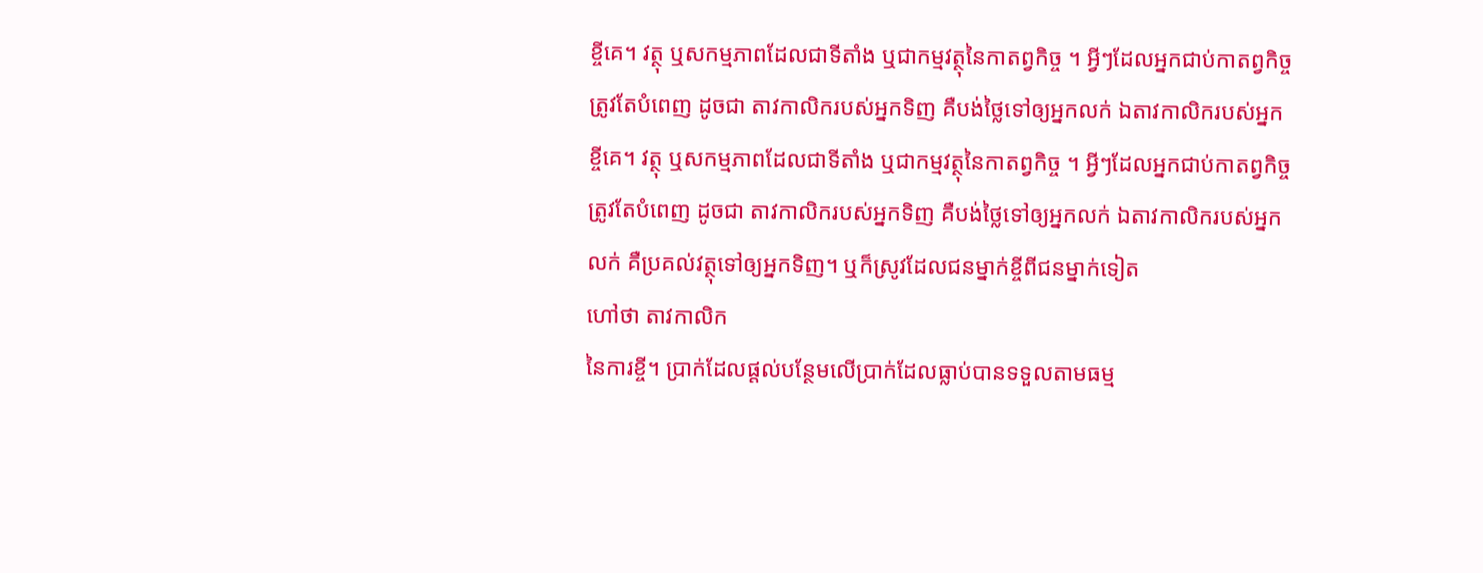ខ្ចីគេ។ វត្ថុ ឬសកម្មភាពដែលជាទីតាំង ឬជាកម្មវត្ថុនៃកាតព្វកិច្ច ។ អ្វីៗដែលអ្នកជាប់កាតព្វកិច្ច
ត្រូវតែបំពេញ ដូចជា តាវកាលិករបស់អ្នកទិញ គឺបង់ថ្លៃទៅឲ្យអ្នកលក់ ឯតាវកាលិករបស់អ្នក
ខ្ចីគេ។ វត្ថុ ឬសកម្មភាពដែលជាទីតាំង ឬជាកម្មវត្ថុនៃកាតព្វកិច្ច ។ អ្វីៗដែលអ្នកជាប់កាតព្វកិច្ច
ត្រូវតែបំពេញ ដូចជា តាវកាលិករបស់អ្នកទិញ គឺបង់ថ្លៃទៅឲ្យអ្នកលក់ ឯតាវកាលិករបស់អ្នក
លក់ គឺប្រគល់វត្ថុទៅឲ្យអ្នកទិញ។ ឬក៏ស្រូវដែលជនម្នាក់ខ្ចីពីជនម្នាក់ទៀត
ហៅថា តាវកាលិក
នៃការខ្ចី។ ប្រាក់ដែលផ្ដល់បន្ថែមលើប្រាក់ដែលធ្លាប់បានទទួលតាមធម្ម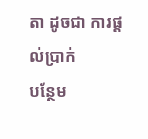តា ដូចជា ការផ្ដល់ប្រាក់
បន្ថែម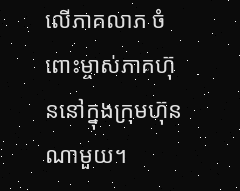លើភាគលាភ ចំពោះម្ចាស់ភាគហ៊ុននៅក្នុងក្រុមហ៊ុនណាមួយ។